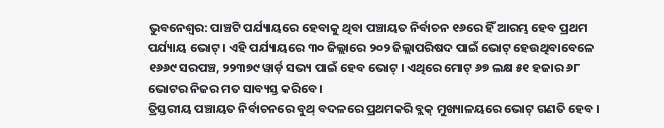ଭୁବନେଶ୍ୱର: ପାଞ୍ଚଟି ପର୍ଯ୍ୟାୟରେ ହେବାକୁ ଥିବା ପଞ୍ଚାୟତ ନିର୍ବାଚନ ୧୬ରେ ହିଁ ଆରମ୍ଭ ହେବ ପ୍ରଥମ ପର୍ଯ୍ୟାୟ ଭୋଟ୍ । ଏହି ପର୍ଯ୍ୟାୟରେ ୩୦ ଜିଲ୍ଲାରେ ୨୦୨ ଜିଲ୍ଲାପରିଷଦ ପାଇଁ ଭୋଟ୍ ହେଉଥିବାବେଳେ ୧୬୬୯ ସରପଞ୍ଚ, ୨୨୩୭୯ ୱାର୍ଡ଼ ସଭ୍ୟ ପାଇଁ ହେବ ଭୋଟ୍ । ଏଥିରେ ମୋଟ୍ ୬୭ ଲକ୍ଷ ୫୧ ହଜାର ୬୮ ଭୋଟର ନିଜର ମତ ସାବ୍ୟସ୍ତ କରିବେ ।
ତ୍ରିସ୍ତରୀୟ ପଞ୍ଚାୟତ ନିର୍ବାଚନରେ ବୁଥ୍ ବଦଳରେ ପ୍ରଥମକରି ବ୍ଲକ୍ ମୁଖ୍ୟାଳୟରେ ଭୋଟ୍ ଗଣତି ହେବ ।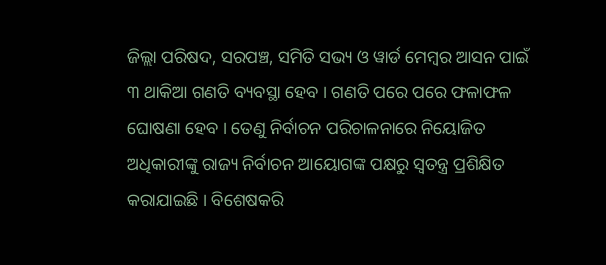ଜିଲ୍ଲା ପରିଷଦ, ସରପଞ୍ଚ, ସମିତି ସଭ୍ୟ ଓ ୱାର୍ଡ ମେମ୍ବର ଆସନ ପାଇଁ ୩ ଥାକିଆ ଗଣତି ବ୍ୟବସ୍ଥା ହେବ । ଗଣତି ପରେ ପରେ ଫଳାଫଳ ଘୋଷଣା ହେବ । ତେଣୁ ନିର୍ବାଚନ ପରିଚାଳନାରେ ନିୟୋଜିତ ଅଧିକାରୀଙ୍କୁ ରାଜ୍ୟ ନିର୍ବାଚନ ଆୟୋଗଙ୍କ ପକ୍ଷରୁ ସ୍ୱତନ୍ତ୍ର ପ୍ରଶିକ୍ଷିତ କରାଯାଇଛି । ବିଶେଷକରି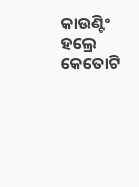କାଉଣ୍ଟିଂ ହଲ୍ରେ କେତୋଟି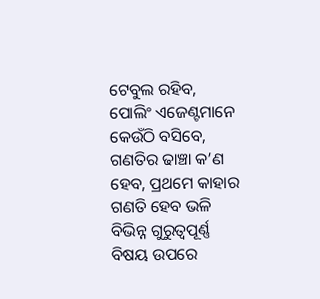ଟେବୁଲ ରହିବ, ପୋଲିଂ ଏଜେଣ୍ଟମାନେ କେଉଁଠି ବସିବେ, ଗଣତିର ଢାଞ୍ଚା କ’ଣ ହେବ, ପ୍ରଥମେ କାହାର ଗଣତି ହେବ ଭଳି ବିଭିନ୍ନ ଗୁରୁତ୍ୱପୂର୍ଣ୍ଣ ବିଷୟ ଉପରେ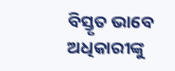ବିସ୍ତୃତ ଭାବେ ଅଧିକାରୀଙ୍କୁ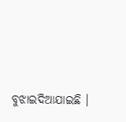ବୁଝାଇଦିଆଯାଇଛି ।